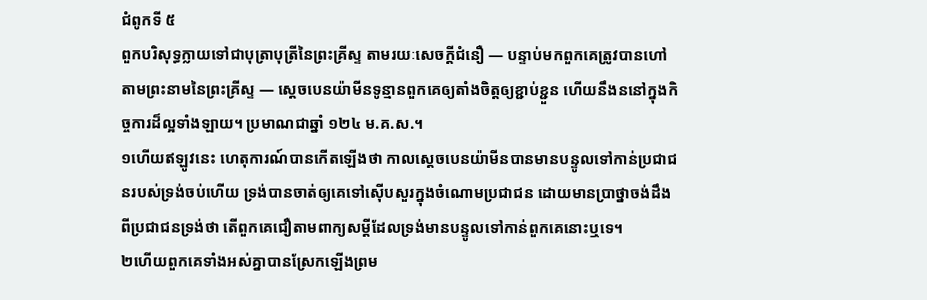ជំពូកទី ៥
ពួកបរិសុទ្ធក្លាយទៅជាបុត្រាបុត្រីនៃព្រះគ្រីស្ទ តាមរយៈសេចក្ដីជំនឿ — បន្ទាប់មកពួកគេត្រូវបានហៅតាមព្រះនាមនៃព្រះគ្រីស្ទ — ស្ដេចបេនយ៉ាមីនទូន្មានពួកគេឲ្យតាំងចិត្តឲ្យខ្ជាប់ខ្ជួន ហើយនឹងននៅក្នុងកិច្ចការដ៏ល្អទាំងឡាយ។ ប្រមាណជាឆ្នាំ ១២៤ ម.គ.ស.។
១ហើយឥឡូវនេះ ហេតុការណ៍បានកើតឡើងថា កាលស្ដេចបេនយ៉ាមីនបានមានបន្ទូលទៅកាន់ប្រជាជនរបស់ទ្រង់ចប់ហើយ ទ្រង់បានចាត់ឲ្យគេទៅស៊ើបសួរក្នុងចំណោមប្រជាជន ដោយមានប្រាថ្នាចង់ដឹងពីប្រជាជនទ្រង់ថា តើពួកគេជឿតាមពាក្យសម្ដីដែលទ្រង់មានបន្ទូលទៅកាន់ពួកគេនោះឬទេ។
២ហើយពួកគេទាំងអស់គ្នាបានស្រែកឡើងព្រម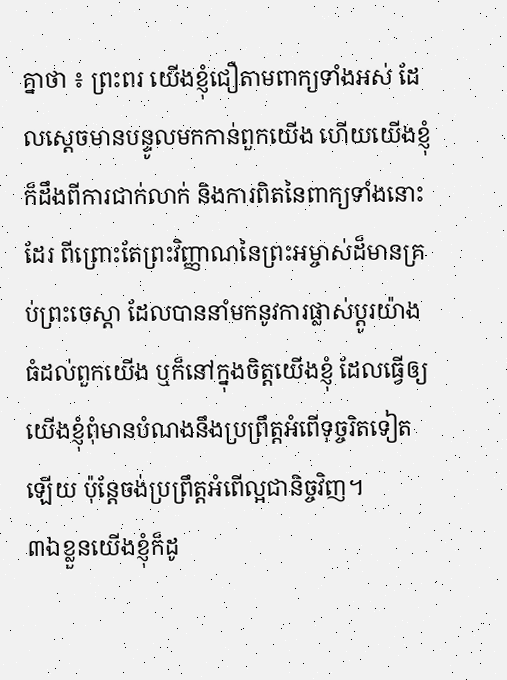គ្នាថា ៖ ព្រះពរ យើងខ្ញុំជឿតាមពាក្យទាំងអស់ ដែលស្ដេចមានបន្ទូលមកកាន់ពួកយើង ហើយយើងខ្ញុំក៏ដឹងពីការជាក់លាក់ និងការពិតនៃពាក្យទាំងនោះដែរ ពីព្រោះតែព្រះវិញ្ញាណនៃព្រះអម្ចាស់ដ៏មានគ្រប់ព្រះចេស្ដា ដែលបាននាំមកនូវការផ្លាស់ប្ដូរយ៉ាងធំដល់ពួកយើង ឬក៏នៅក្នុងចិត្តយើងខ្ញុំ ដែលធ្វើឲ្យយើងខ្ញុំពុំមានបំណងនឹងប្រព្រឹត្តអំពើទុច្ចរិតទៀតឡើយ ប៉ុន្តែចង់ប្រព្រឹត្តអំពើល្អជានិច្ចវិញ។
៣ឯខ្លួនយើងខ្ញុំក៏ដូ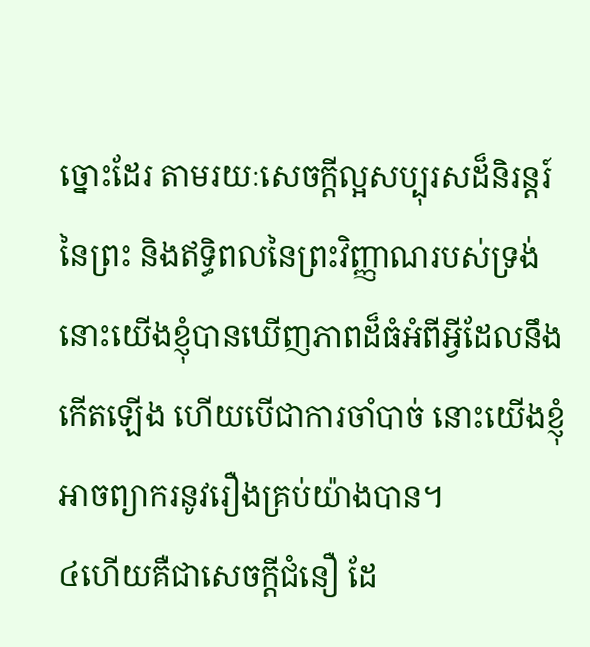ច្នោះដែរ តាមរយៈសេចក្ដីល្អសប្បុរសដ៏និរន្តរ៍នៃព្រះ និងឥទ្ធិពលនៃព្រះវិញ្ញាណរបស់ទ្រង់ នោះយើងខ្ញុំបានឃើញភាពដ៏ធំអំពីអ្វីដែលនឹងកើតឡើង ហើយបើជាការចាំបាច់ នោះយើងខ្ញុំអាចព្យាករនូវរឿងគ្រប់យ៉ាងបាន។
៤ហើយគឺជាសេចក្ដីជំនឿ ដែ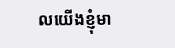លយើងខ្ញុំមា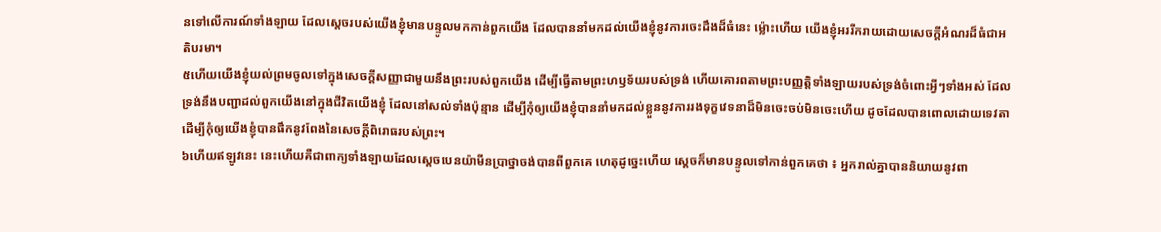នទៅលើការណ៍ទាំងឡាយ ដែលស្ដេចរបស់យើងខ្ញុំមានបន្ទូលមកកាន់ពួកយើង ដែលបាននាំមកដល់យើងខ្ញុំនូវការចេះដឹងដ៏ធំនេះ ម្ល៉ោះហើយ យើងខ្ញុំអររីករាយដោយសេចក្ដីអំណរដ៏ធំជាអតិបរមា។
៥ហើយយើងខ្ញុំយល់ព្រមចូលទៅក្នុងសេចក្ដីសញ្ញាជាមួយនឹងព្រះរបស់ពួកយើង ដើម្បីធ្វើតាមព្រះហឫទ័យរបស់ទ្រង់ ហើយគោរពតាមព្រះបញ្ញត្តិទាំងឡាយរបស់ទ្រង់ចំពោះអ្វីៗទាំងអស់ ដែលទ្រង់នឹងបញ្ជាដល់ពួកយើងនៅក្នុងជីវិតយើងខ្ញុំ ដែលនៅសល់ទាំងប៉ុន្មាន ដើម្បីកុំឲ្យយើងខ្ញុំបាននាំមកដល់ខ្លួននូវការរងទុក្ខវេទនាដ៏មិនចេះចប់មិនចេះហើយ ដូចដែលបានពោលដោយទេវតា ដើម្បីកុំឲ្យយើងខ្ញុំបានផឹកនូវពែងនៃសេចក្ដីពិរោធរបស់ព្រះ។
៦ហើយឥឡូវនេះ នេះហើយគឺជាពាក្យទាំងឡាយដែលស្ដេចបេនយ៉ាមីនប្រាថ្នាចង់បានពីពួកគេ ហេតុដូច្នេះហើយ ស្ដេចក៏មានបន្ទូលទៅកាន់ពួកគេថា ៖ អ្នករាល់គ្នាបាននិយាយនូវពា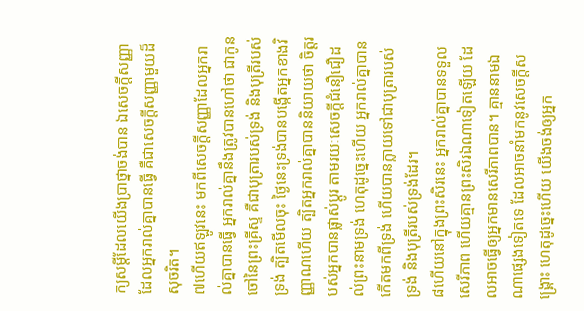ក្យសម្ដីដែលយើងប្រាថ្នាចង់បាន ឯសេចក្ដីសញ្ញាដែលអ្នករាល់គ្នាបានធ្វើ គឺជាសេចក្ដីសញ្ញាមួយដ៏សុចរិត។
៧ហើយឥឡូវនេះ មកពីសេចក្ដីសញ្ញាដែលអ្នករាល់គ្នាបានធ្វើ អ្នករាល់គ្នានឹងត្រូវបានហៅថា ជាកូនចៅនៃព្រះគ្រីស្ទ គឺជាបុត្រារបស់ទ្រង់ និងបុត្រីរបស់ទ្រង់ ត្បិតមើលចុះ ថ្ងៃនេះទ្រង់បានបង្កើតអ្នកខាងវិញ្ញាណហើយ ត្បិតអ្នករាល់គ្នាបាននិយាយថា ចិត្តរបស់អ្នកបានផ្លាស់ប្ដូរ តាមរយៈសេចក្ដីជំនឿជឿដល់ព្រះនាមទ្រង់ ហេតុដូច្នេះហើយ អ្នករាល់គ្នាបានកើតមកពីទ្រង់ ហើយបានក្លាយទៅជាបុត្រារបស់ទ្រង់ និងបុត្រីរបស់ទ្រង់ដែរ។
៨ហើយនៅក្នុងព្រះសិរនេះ អ្នករាល់គ្នាបានទទួលសេរីភាព ហើយគ្មានព្រះសិរឯណាទៀតឡើយ ដែលអាចធ្វើឲ្យអ្នកមានសេរីភាពបាន។ គ្មាននាមឯណាផ្សេងទៀតទេ ដែលអាចនាំមកនូវសេចក្ដីសង្គ្រោះ ហេតុដូច្នេះហើយ យើងចង់ឲ្យអ្នក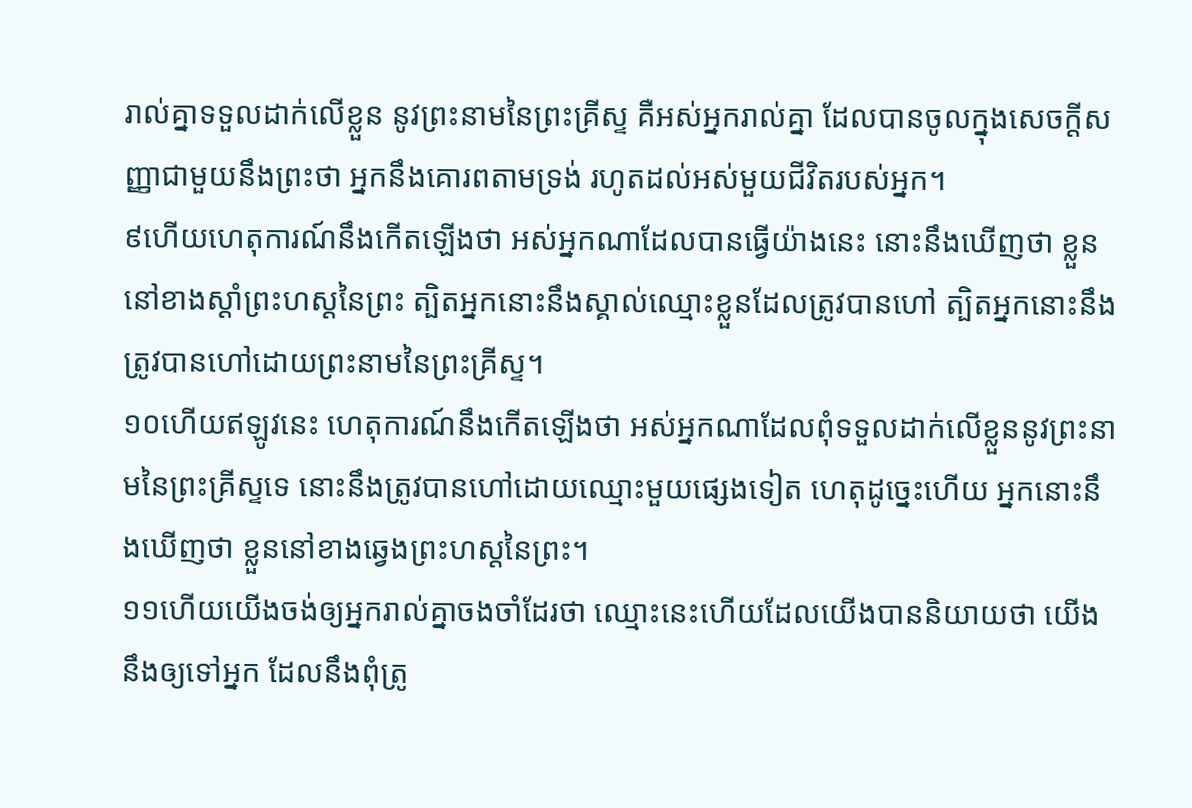រាល់គ្នាទទួលដាក់លើខ្លួន នូវព្រះនាមនៃព្រះគ្រីស្ទ គឺអស់អ្នករាល់គ្នា ដែលបានចូលក្នុងសេចក្ដីសញ្ញាជាមួយនឹងព្រះថា អ្នកនឹងគោរពតាមទ្រង់ រហូតដល់អស់មួយជីវិតរបស់អ្នក។
៩ហើយហេតុការណ៍នឹងកើតឡើងថា អស់អ្នកណាដែលបានធ្វើយ៉ាងនេះ នោះនឹងឃើញថា ខ្លួននៅខាងស្ដាំព្រះហស្តនៃព្រះ ត្បិតអ្នកនោះនឹងស្គាល់ឈ្មោះខ្លួនដែលត្រូវបានហៅ ត្បិតអ្នកនោះនឹងត្រូវបានហៅដោយព្រះនាមនៃព្រះគ្រីស្ទ។
១០ហើយឥឡូវនេះ ហេតុការណ៍នឹងកើតឡើងថា អស់អ្នកណាដែលពុំទទួលដាក់លើខ្លួននូវព្រះនាមនៃព្រះគ្រីស្ទទេ នោះនឹងត្រូវបានហៅដោយឈ្មោះមួយផ្សេងទៀត ហេតុដូច្នេះហើយ អ្នកនោះនឹងឃើញថា ខ្លួននៅខាងឆ្វេងព្រះហស្តនៃព្រះ។
១១ហើយយើងចង់ឲ្យអ្នករាល់គ្នាចងចាំដែរថា ឈ្មោះនេះហើយដែលយើងបាននិយាយថា យើងនឹងឲ្យទៅអ្នក ដែលនឹងពុំត្រូ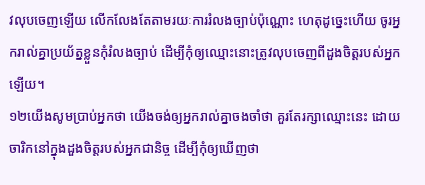វលុបចេញឡើយ លើកលែងតែតាមរយៈការរំលងច្បាប់ប៉ុណ្ណោះ ហេតុដូច្នេះហើយ ចូរអ្នករាល់គ្នាប្រយ័ត្នខ្លួនកុំរំលងច្បាប់ ដើម្បីកុំឲ្យឈ្មោះនោះត្រូវលុបចេញពីដួងចិត្តរបស់អ្នកឡើយ។
១២យើងសូមប្រាប់អ្នកថា យើងចង់ឲ្យអ្នករាល់គ្នាចងចាំថា គួរតែរក្សាឈ្មោះនេះ ដោយចារិកនៅក្នុងដួងចិត្តរបស់អ្នកជានិច្ច ដើម្បីកុំឲ្យឃើញថា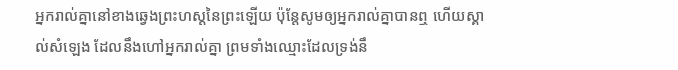អ្នករាល់គ្នានៅខាងឆ្វេងព្រះហស្តនៃព្រះឡើយ ប៉ុន្តែសូមឲ្យអ្នករាល់គ្នាបានឮ ហើយស្គាល់សំឡេង ដែលនឹងហៅអ្នករាល់គ្នា ព្រមទាំងឈ្មោះដែលទ្រង់នឹ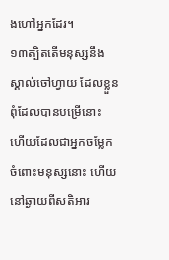ងហៅអ្នកដែរ។
១៣ត្បិតតើមនុស្សនឹងស្គាល់ចៅហ្វាយ ដែលខ្លួនពុំដែលបានបម្រើនោះ ហើយដែលជាអ្នកចម្លែកចំពោះមនុស្សនោះ ហើយនៅឆ្ងាយពីសតិអារ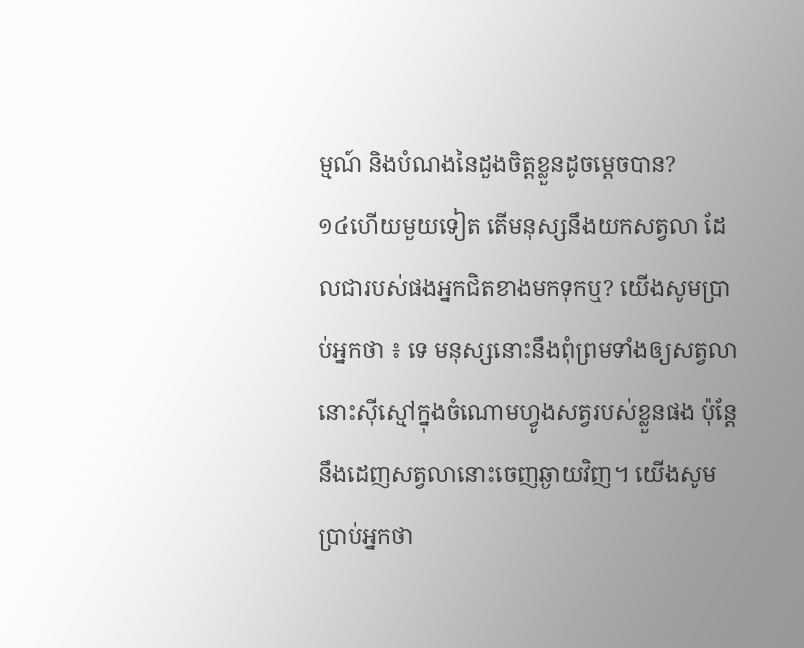ម្មណ៍ និងបំណងនៃដួងចិត្តខ្លួនដូចម្ដេចបាន?
១៤ហើយមួយទៀត តើមនុស្សនឹងយកសត្វលា ដែលជារបស់ផងអ្នកជិតខាងមកទុកឬ? យើងសូមប្រាប់អ្នកថា ៖ ទេ មនុស្សនោះនឹងពុំព្រមទាំងឲ្យសត្វលានោះស៊ីស្មៅក្នុងចំណោមហ្វូងសត្វរបស់ខ្លួនផង ប៉ុន្តែនឹងដេញសត្វលានោះចេញឆ្ងាយវិញ។ យើងសូមប្រាប់អ្នកថា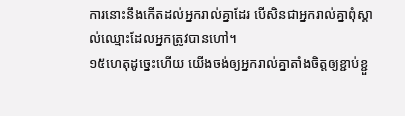ការនោះនឹងកើតដល់អ្នករាល់គ្នាដែរ បើសិនជាអ្នករាល់គ្នាពុំស្គាល់ឈ្មោះដែលអ្នកត្រូវបានហៅ។
១៥ហេតុដូច្នេះហើយ យើងចង់ឲ្យអ្នករាល់គ្នាតាំងចិត្តឲ្យខ្ជាប់ខ្ជួ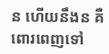ន ហើយនឹងន គឺពោរពេញទៅ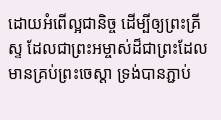ដោយអំពើល្អជានិច្ច ដើម្បីឲ្យព្រះគ្រីស្ទ ដែលជាព្រះអម្ចាស់ដ៏ជាព្រះដែលមានគ្រប់ព្រះចេស្ដា ទ្រង់បានភ្ជាប់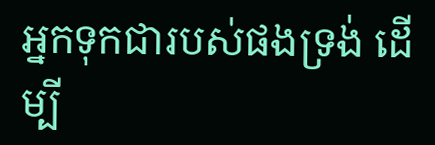អ្នកទុកជារបស់ផងទ្រង់ ដើម្បី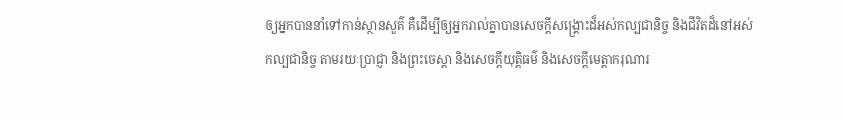ឲ្យអ្នកបាននាំទៅកាន់ស្ថានសួគ៌ គឺដើម្បីឲ្យអ្នករាល់គ្នាបានសេចក្ដីសង្គ្រោះដ៏អស់កល្បជានិច្ច និងជីវិតដ៏នៅអស់កល្បជានិច្ច តាមរយៈប្រាជ្ញា និងព្រះចេស្ដា និងសេចក្ដីយុត្តិធម៌ និងសេចក្ដីមេត្តាករុណារ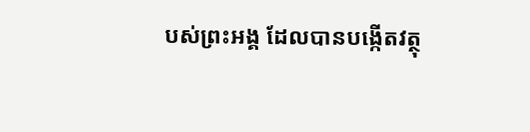បស់ព្រះអង្គ ដែលបានបង្កើតវត្ថុ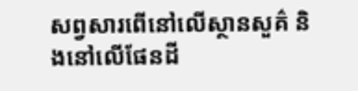សព្វសារពើនៅលើស្ថានសួគ៌ និងនៅលើផែនដី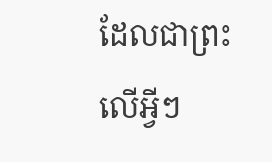ដែលជាព្រះលើអ្វីៗ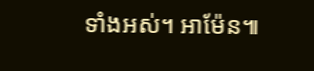ទាំងអស់។ អាម៉ែន៕